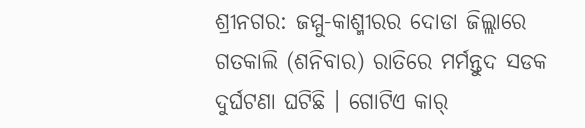ଶ୍ରୀନଗର: ଜମ୍ମୁ-କାଶ୍ମୀରର ଦୋଡା ଜିଲ୍ଲାରେ ଗତକାଲି (ଶନିବାର) ରାତିରେ ମର୍ମନ୍ତୁଦ ସଡକ ଦୁର୍ଘଟଣା ଘଟିଛି । ଗୋଟିଏ କାର୍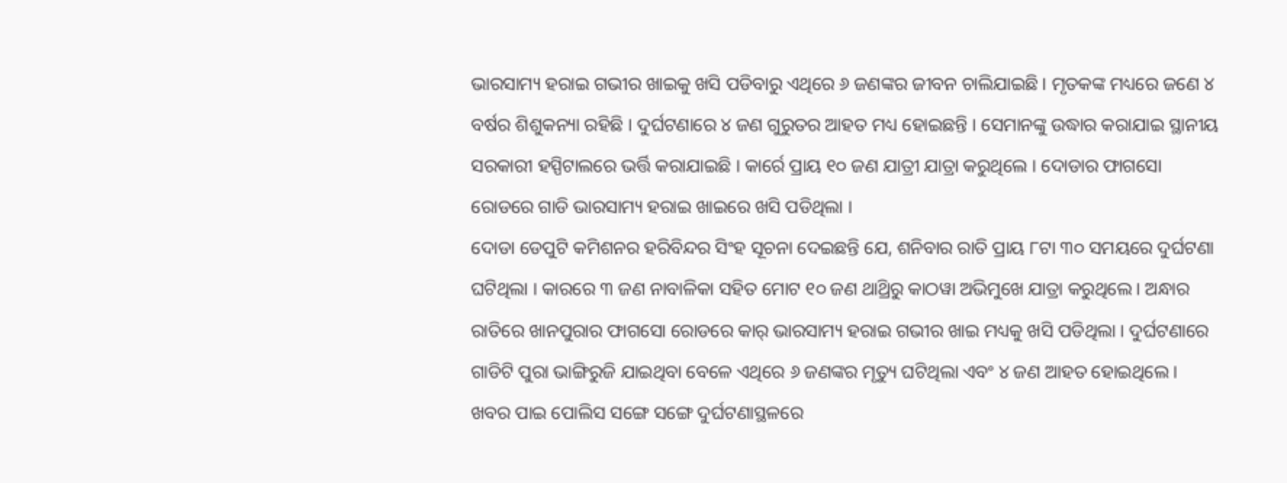ଭାରସାମ୍ୟ ହରାଇ ଗଭୀର ଖାଇକୁ ଖସି ପଡିବାରୁ ଏଥିରେ ୬ ଜଣଙ୍କର ଜୀବନ ଚାଲିଯାଇଛି । ମୃତକଙ୍କ ମଧ୍ୟରେ ଜଣେ ୪ ବର୍ଷର ଶିଶୁକନ୍ୟା ରହିଛି । ଦୁର୍ଘଟଣାରେ ୪ ଜଣ ଗୁରୁତର ଆହତ ମଧ୍ୟ ହୋଇଛନ୍ତି । ସେମାନଙ୍କୁ ଉଦ୍ଧାର କରାଯାଇ ସ୍ଥାନୀୟ ସରକାରୀ ହସ୍ପିଟାଲରେ ଭର୍ତ୍ତି କରାଯାଇଛି । କାର୍ରେ ପ୍ରାୟ ୧୦ ଜଣ ଯାତ୍ରୀ ଯାତ୍ରା କରୁଥିଲେ । ଦୋଡାର ଫାଗସୋ ରୋଡରେ ଗାଡି ଭାରସାମ୍ୟ ହରାଇ ଖାଇରେ ଖସି ପଡିଥିଲା ।
ଦୋଡା ଡେପୁଟି କମିଶନର ହରିବିନ୍ଦର ସିଂହ ସୂଚନା ଦେଇଛନ୍ତି ଯେ, ଶନିବାର ରାତି ପ୍ରାୟ ୮ଟା ୩୦ ସମୟରେ ଦୁର୍ଘଟଣା ଘଟିଥିଲା । କାରରେ ୩ ଜଣ ନାବାଳିକା ସହିତ ମୋଟ ୧୦ ଜଣ ଥାଥ୍ରିରୁ କାଠୱା ଅଭିମୁଖେ ଯାତ୍ରା କରୁଥିଲେ । ଅନ୍ଧାର ରାତିରେ ଖାନପୁରାର ଫାଗସୋ ରୋଡରେ କାର୍ ଭାରସାମ୍ୟ ହରାଇ ଗଭୀର ଖାଇ ମଧ୍ୟକୁ ଖସି ପଡିଥିଲା । ଦୁର୍ଘଟଣାରେ ଗାଡିଟି ପୁରା ଭାଙ୍ଗିରୁଜି ଯାଇଥିବା ବେଳେ ଏଥିରେ ୬ ଜଣଙ୍କର ମୃତ୍ୟୁ ଘଟିଥିଲା ଏବଂ ୪ ଜଣ ଆହତ ହୋଇଥିଲେ ।
ଖବର ପାଇ ପୋଲିସ ସଙ୍ଗେ ସଙ୍ଗେ ଦୁର୍ଘଟଣାସ୍ଥଳରେ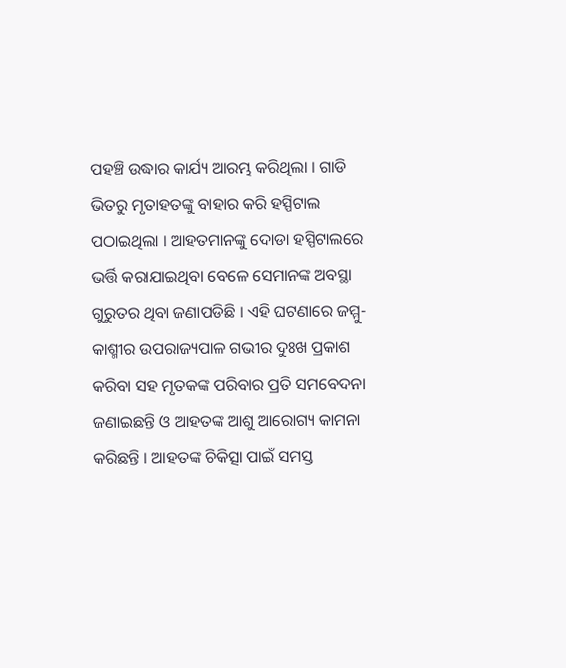ପହଞ୍ଚି ଉଦ୍ଧାର କାର୍ଯ୍ୟ ଆରମ୍ଭ କରିଥିଲା । ଗାଡି ଭିତରୁ ମୃତାହତଙ୍କୁ ବାହାର କରି ହସ୍ପିଟାଲ ପଠାଇଥିଲା । ଆହତମାନଙ୍କୁ ଦୋଡା ହସ୍ପିଟାଲରେ ଭର୍ତ୍ତି କରାଯାଇଥିବା ବେଳେ ସେମାନଙ୍କ ଅବସ୍ଥା ଗୁରୁତର ଥିବା ଜଣାପଡିଛି । ଏହି ଘଟଣାରେ ଜମ୍ମୁ-କାଶ୍ମୀର ଉପରାଜ୍ୟପାଳ ଗଭୀର ଦୁଃଖ ପ୍ରକାଶ କରିବା ସହ ମୃତକଙ୍କ ପରିବାର ପ୍ରତି ସମବେଦନା ଜଣାଇଛନ୍ତି ଓ ଆହତଙ୍କ ଆଶୁ ଆରୋଗ୍ୟ କାମନା କରିଛନ୍ତି । ଆହତଙ୍କ ଚିକିତ୍ସା ପାଇଁ ସମସ୍ତ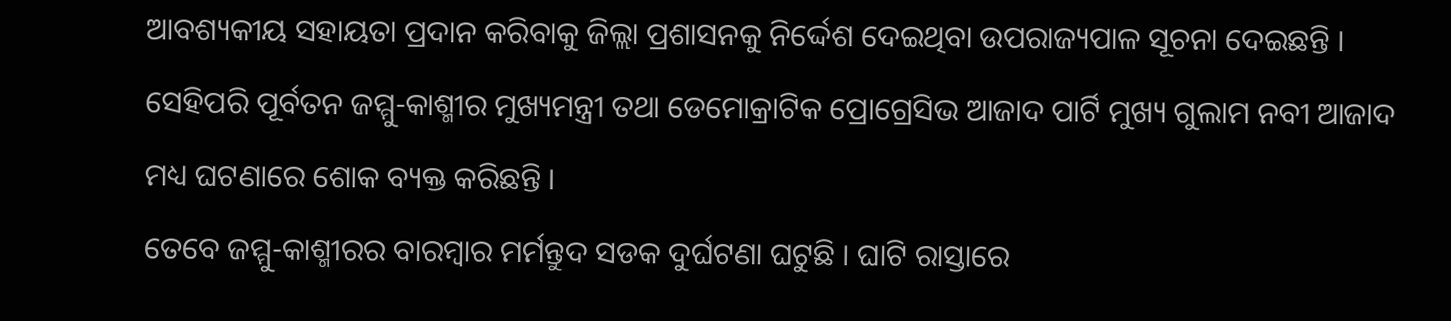ଆବଶ୍ୟକୀୟ ସହାୟତା ପ୍ରଦାନ କରିବାକୁ ଜିଲ୍ଲା ପ୍ରଶାସନକୁ ନିର୍ଦ୍ଦେଶ ଦେଇଥିବା ଉପରାଜ୍ୟପାଳ ସୂଚନା ଦେଇଛନ୍ତି । ସେହିପରି ପୂର୍ବତନ ଜମ୍ମୁ-କାଶ୍ମୀର ମୁଖ୍ୟମନ୍ତ୍ରୀ ତଥା ଡେମୋକ୍ରାଟିକ ପ୍ରୋଗ୍ରେସିଭ ଆଜାଦ ପାର୍ଟି ମୁଖ୍ୟ ଗୁଲାମ ନବୀ ଆଜାଦ ମଧ୍ୟ ଘଟଣାରେ ଶୋକ ବ୍ୟକ୍ତ କରିଛନ୍ତି ।
ତେବେ ଜମ୍ମୁ-କାଶ୍ମୀରର ବାରମ୍ବାର ମର୍ମନ୍ତୁଦ ସଡକ ଦୁର୍ଘଟଣା ଘଟୁଛି । ଘାଟି ରାସ୍ତାରେ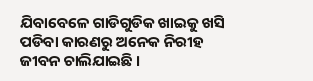ଯିବାବେଳେ ଗାଡିଗୁଡିକ ଖାଇକୁ ଖସି ପଡିବା କାରଣରୁ ଅନେକ ନିରୀହ ଜୀବନ ଚାଲିଯାଇଛି ।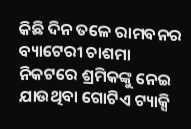କିଛି ଦିନ ତଳେ ରାମବନର ବ୍ୟାଟେରୀ ଚାଶମା ନିକଟରେ ଶ୍ରମିକଙ୍କୁ ନେଇ ଯାଉଥିବା ଗୋଟିଏ ଟ୍ୟାକ୍ସି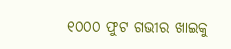୧୦୦୦ ଫୁଟ ଗଭୀର ଖାଇକୁ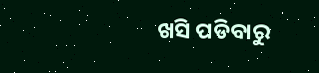ଖସି ପଡିବାରୁ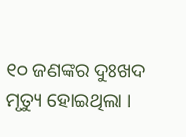୧୦ ଜଣଙ୍କର ଦୁଃଖଦ ମୃତ୍ୟୁ ହୋଇଥିଲା ।